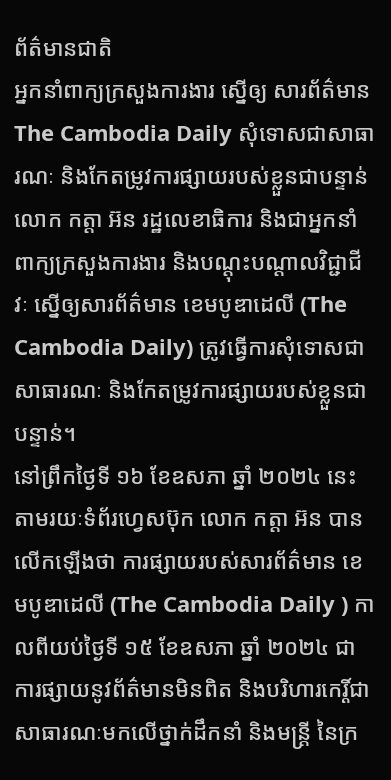ព័ត៌មានជាតិ
អ្នកនាំពាក្យក្រសួងការងារ ស្នើឲ្យ សារព័ត៌មានThe Cambodia Daily សុំទោសជាសាធារណៈ និងកែតម្រូវការផ្សាយរបស់ខ្លួនជាបន្ទាន់
លោក កត្តា អ៊ន រដ្ឋលេខាធិការ និងជាអ្នកនាំពាក្យក្រសួងការងារ និងបណ្ដុះបណ្ដាលវិជ្ជាជីវៈ ស្នើឲ្យសារព័ត៌មាន ខេមបូឌាដេលី (The Cambodia Daily) ត្រូវធ្វើការសុំទោសជាសាធារណៈ និងកែតម្រូវការផ្សាយរបស់ខ្លួនជាបន្ទាន់។
នៅព្រឹកថ្ងៃទី ១៦ ខែឧសភា ឆ្នាំ ២០២៤ នេះ តាមរយៈទំព័រហ្វេសប៊ុក លោក កត្តា អ៊ន បានលើកឡើងថា ការផ្សាយរបស់សារព័ត៌មាន ខេមបូឌាដេលី (The Cambodia Daily ) កាលពីយប់ថ្ងៃទី ១៥ ខែឧសភា ឆ្នាំ ២០២៤ ជាការផ្សាយនូវព័ត៌មានមិនពិត និងបរិហារកេរ្តិ៍ជាសាធារណៈមកលើថ្នាក់ដឹកនាំ និងមន្ត្រី នៃក្រ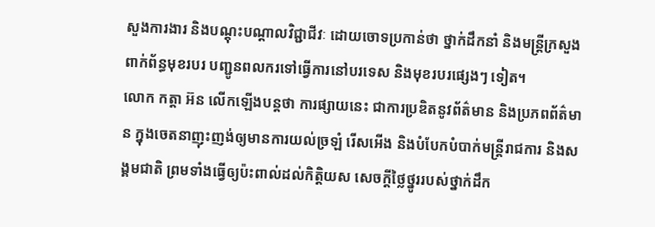សួងការងារ និងបណ្ដុះបណ្ដាលវិជ្ជាជីវៈ ដោយចោទប្រកាន់ថា ថ្នាក់ដឹកនាំ និងមន្ត្រីក្រសួងពាក់ព័ន្ធមុខរបរ បញ្ជូនពលករទៅធ្វើការនៅបរទេស និងមុខរបរផ្សេងៗ ទៀត។
លោក កត្តា អ៊ន លើកឡើងបន្តថា ការផ្សាយនេះ ជាការប្រឌិតនូវព័ត៌មាន និងប្រភពព័ត៌មាន ក្នុងចេតនាញុះញង់ឲ្យមានការយល់ច្រឡំ រើសអើង និងបំបែកបំបាក់មន្ត្រីរាជការ និងសង្គមជាតិ ព្រមទាំងធ្វើឲ្យប៉ះពាល់ដល់កិត្តិយស សេចក្ដីថ្លៃថ្នូររបស់ថ្នាក់ដឹក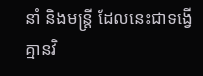នាំ និងមន្ត្រី ដែលនេះជាទង្វើគ្មានវិ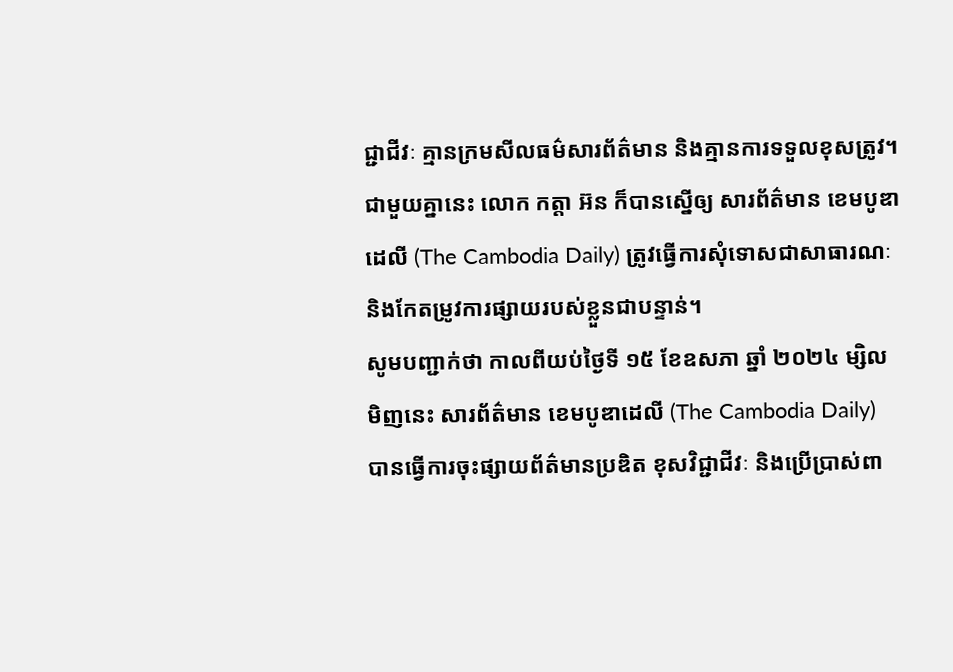ជ្ជាជីវៈ គ្មានក្រមសីលធម៌សារព័ត៌មាន និងគ្មានការទទួលខុសត្រូវ។
ជាមួយគ្នានេះ លោក កត្តា អ៊ន ក៏បានស្នើឲ្យ សារព័ត៌មាន ខេមបូឌាដេលី (The Cambodia Daily) ត្រូវធ្វើការសុំទោសជាសាធារណៈ និងកែតម្រូវការផ្សាយរបស់ខ្លួនជាបន្ទាន់។
សូមបញ្ជាក់ថា កាលពីយប់ថ្ងៃទី ១៥ ខែឧសភា ឆ្នាំ ២០២៤ ម្សិលមិញនេះ សារព័ត៌មាន ខេមបូឌាដេលី (The Cambodia Daily) បានធ្វើការចុះផ្សាយព័ត៌មានប្រឌិត ខុសវិជ្ជាជីវៈ និងប្រើប្រាស់ពា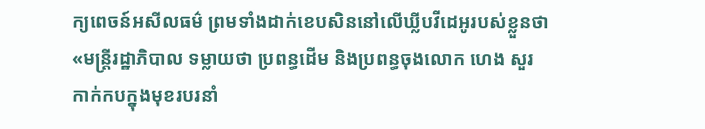ក្យពេចន៍អសីលធម៌ ព្រមទាំងដាក់ខេបសិននៅលើឃ្លីបវីដេអូរបស់ខ្លួនថា «មន្ត្រីរដ្ឋាភិបាល ទម្លាយថា ប្រពន្ធដើម និងប្រពន្ធចុងលោក ហេង សួរ កាក់កបក្នុងមុខរបរនាំ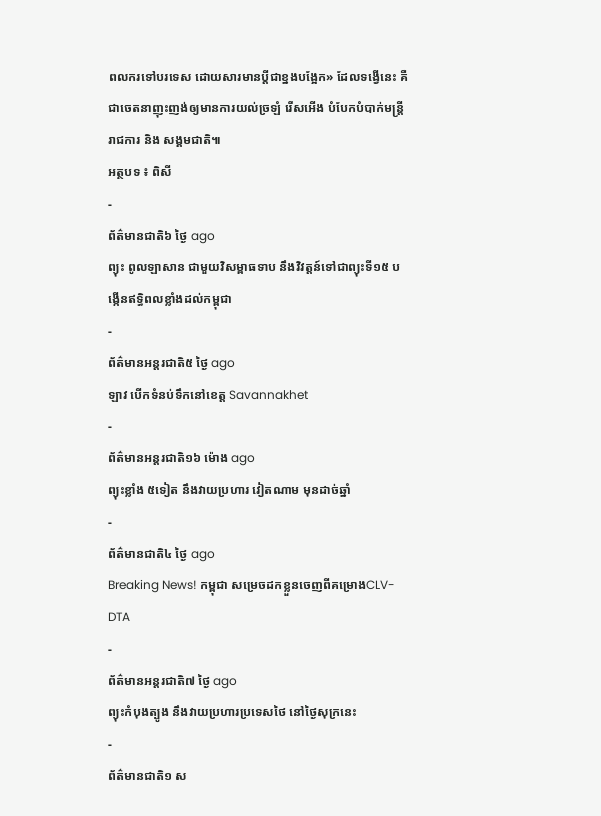ពលករទៅបរទេស ដោយសារមានប្តីជាខ្នងបង្អែក» ដែលទង្វើនេះ គឺជាចេតនាញុះញង់ឲ្យមានការយល់ច្រឡំ រើសអើង បំបែកបំបាក់មន្ត្រីរាជការ និង សង្គមជាតិ៕
អត្ថបទ ៖ ពិសី
-
ព័ត៌មានជាតិ៦ ថ្ងៃ ago
ព្យុះ ពូលឡាសាន ជាមួយវិសម្ពាធទាប នឹងវិវត្តន៍ទៅជាព្យុះទី១៥ បង្កើនឥទ្ធិពលខ្លាំងដល់កម្ពុជា
-
ព័ត៌មានអន្ដរជាតិ៥ ថ្ងៃ ago
ឡាវ បើកទំនប់ទឹកនៅខេត្ត Savannakhet
-
ព័ត៌មានអន្ដរជាតិ១៦ ម៉ោង ago
ព្យុះខ្លាំង ៥ទៀត នឹងវាយប្រហារ វៀតណាម មុនដាច់ឆ្នាំ
-
ព័ត៌មានជាតិ៤ ថ្ងៃ ago
Breaking News! កម្ពុជា សម្រេចដកខ្លួនចេញពីគម្រោងCLV-DTA
-
ព័ត៌មានអន្ដរជាតិ៧ ថ្ងៃ ago
ព្យុះកំបុងត្បូង នឹងវាយប្រហារប្រទេសថៃ នៅថ្ងៃសុក្រនេះ
-
ព័ត៌មានជាតិ១ ស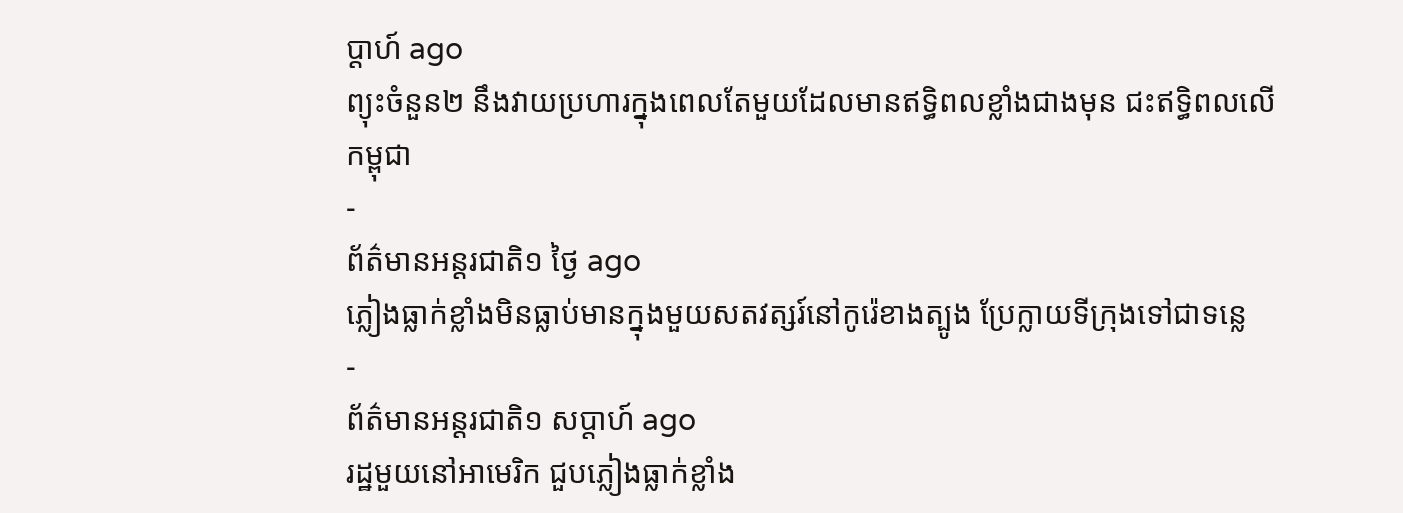ប្តាហ៍ ago
ព្យុះចំនួន២ នឹងវាយប្រហារក្នុងពេលតែមួយដែលមានឥទ្ធិពលខ្លាំងជាងមុន ជះឥទ្ធិពលលើកម្ពុជា
-
ព័ត៌មានអន្ដរជាតិ១ ថ្ងៃ ago
ភ្លៀងធ្លាក់ខ្លាំងមិនធ្លាប់មានក្នុងមួយសតវត្សរ៍នៅកូរ៉េខាងត្បូង ប្រែក្លាយទីក្រុងទៅជាទន្លេ
-
ព័ត៌មានអន្ដរជាតិ១ សប្តាហ៍ ago
រដ្ឋមួយនៅអាមេរិក ជួបភ្លៀងធ្លាក់ខ្លាំង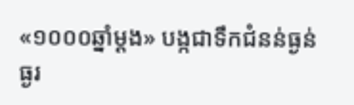«១០០០ឆ្នាំម្តង» បង្កជាទឹកជំនន់ធ្ងន់ធ្ងរ